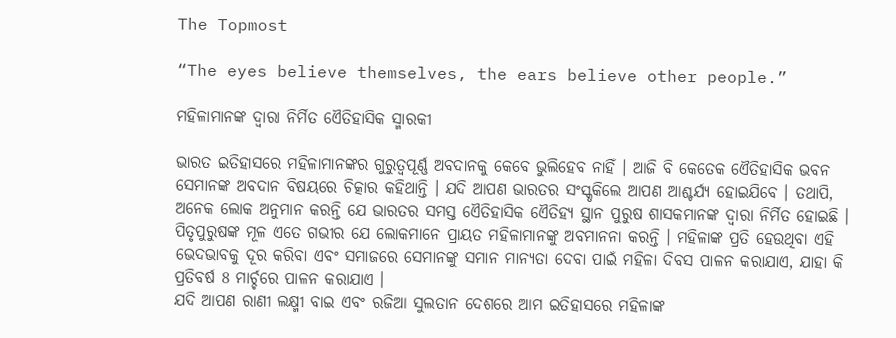The Topmost

“The eyes believe themselves, the ears believe other people.”

ମହିଳାମାନଙ୍କ ଦ୍ୱାରା ନିର୍ମିତ ଏୈତିହାସିକ ସ୍ମାରକୀ

ଭାରତ ଇତିହାସରେ ମହିଳାମାନଙ୍କର ଗୁରୁତ୍ୱପୂର୍ଣ୍ଣ ଅବଦାନକୁ କେବେ ଭୁଲିହେବ ନାହିଁ । ଆଜି ବି କେତେକ ଏୈତିହାସିକ ଭବନ ସେମାନଙ୍କ ଅବଦାନ ବିଷୟରେ ଚିତ୍କାର କହିଥାନ୍ତି । ଯଦି ଆପଣ ଭାରତର ସଂସ୍କୃକିଲେ ଆପଣ ଆଶ୍ଚର୍ଯ୍ୟ ହୋଇଯିବେ । ତଥାପି, ଅନେକ ଲୋକ ଅନୁମାନ କରନ୍ତି ଯେ ଭାରତର ସମସ୍ତ ଏୈତିହାସିକ ଏୈତିହ୍ୟ ସ୍ଥାନ ପୁରୁଷ ଶାସକମାନଙ୍କ ଦ୍ୱାରା ନିର୍ମିତ ହୋଇଛି । ପିତୃପୁରୁଷଙ୍କ ମୂଳ ଏତେ ଗଭୀର ଯେ ଲୋକମାନେ ପ୍ରାୟତ ମହିଳାମାନଙ୍କୁ ଅବମାନନା କରନ୍ତି । ମହିଳାଙ୍କ ପ୍ରତି ହେଉଥିବା ଏହି ଭେଦଭାବକୁ ଦୂର କରିବା ଏବଂ ସମାଜରେ ସେମାନଙ୍କୁ ସମାନ ମାନ୍ୟତା ଦେବା ପାଇଁ ମହିଳା ଦିବସ ପାଳନ କରାଯାଏ, ଯାହା କି ପ୍ରତିବର୍ଷ 8 ମାର୍ଚ୍ଚରେ ପାଳନ କରାଯାଏ ।
ଯଦି ଆପଣ ରାଣୀ ଲକ୍ଷ୍ମୀ ବାଇ ଏବଂ ରଜିଆ ସୁଲତାନ ଦେଶରେ ଆମ ଇତିହାସରେ ମହିଳାଙ୍କ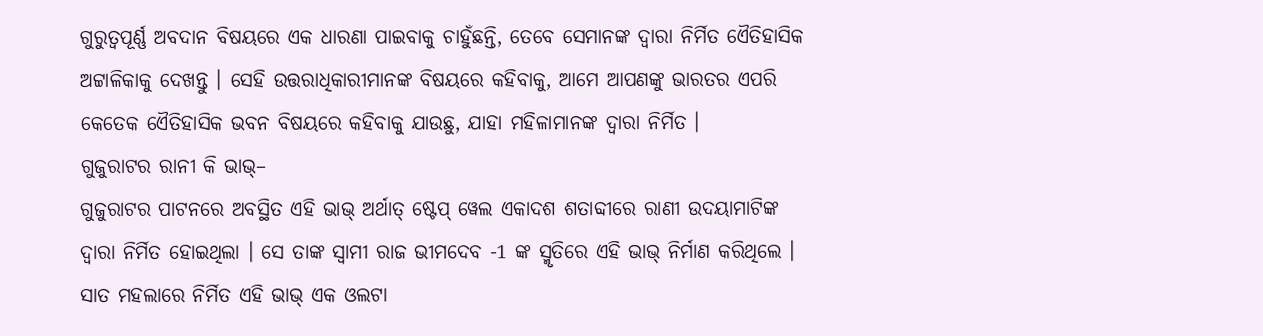ଗୁରୁତ୍ୱପୂର୍ଣ୍ଣ ଅବଦାନ ବିଷୟରେ ଏକ ଧାରଣା ପାଇବାକୁ ଚାହୁଁଛନ୍ତି, ତେବେ ସେମାନଙ୍କ ଦ୍ୱାରା ନିର୍ମିତ ଏୈତିହାସିକ ଅଟ୍ଟାଳିକାକୁ ଦେଖନ୍ତୁ । ସେହି ଉତ୍ତରାଧିକାରୀମାନଙ୍କ ବିଷୟରେ କହିବାକୁ, ଆମେ ଆପଣଙ୍କୁ ଭାରତର ଏପରି କେତେକ ଏୈତିହାସିକ ଭବନ ବିଷୟରେ କହିବାକୁ ଯାଉଛୁ, ଯାହା ମହିଳାମାନଙ୍କ ଦ୍ୱାରା ନିର୍ମିତ ।
ଗୁଜୁରାଟର ରାନୀ କି ଭାଭ୍–
ଗୁଜୁରାଟର ପାଟନରେ ଅବସ୍ଥିତ ଏହି ଭାଭ୍ ଅର୍ଥାତ୍ ଷ୍ଟେପ୍ ୱେଲ ଏକାଦଶ ଶତାବ୍ଦୀରେ ରାଣୀ ଉଦୟାମାଟିଙ୍କ ଦ୍ୱାରା ନିର୍ମିତ ହୋଇଥିଲା । ସେ ତାଙ୍କ ସ୍ୱାମୀ ରାଜ ଭୀମଦେବ -1 ଙ୍କ ସ୍ମୃତିରେ ଏହି ଭାଭ୍ ନିର୍ମାଣ କରିଥିଲେ । ସାତ ମହଲାରେ ନିର୍ମିତ ଏହି ଭାଭ୍ ଏକ ଓଲଟା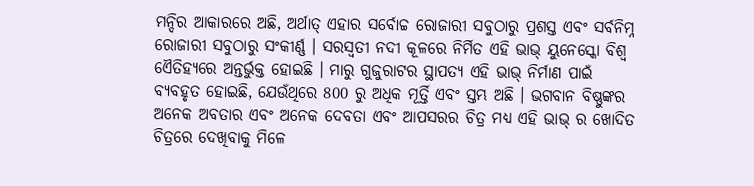ମନ୍ଦିର ଆକାରରେ ଅଛି, ଅର୍ଥାତ୍ ଏହାର ସର୍ବୋଚ୍ଚ ରୋଜାରୀ ସବୁଠାରୁ ପ୍ରଶସ୍ତ ଏବଂ ସର୍ବନିମ୍ନ ରୋଜାରୀ ସବୁଠାରୁ ସଂକୀର୍ଣ୍ଣ । ସରସ୍ୱତୀ ନଦୀ କୂଳରେ ନିର୍ମିତ ଏହି ଭାଭ୍ ୟୁନେସ୍କୋ ବିଶ୍ୱ ଏୈତିହ୍ୟରେ ଅନ୍ତର୍ଭୁକ୍ତ ହୋଇଛି । ମାରୁ ଗୁଜୁରାଟର ସ୍ଥାପତ୍ୟ ଏହି ଭାଭ୍ ନିର୍ମାଣ ପାଇଁ ବ୍ୟବହୃତ ହୋଇଛି, ଯେଉଁଥିରେ 800 ରୁ ଅଧିକ ମୂର୍ତ୍ତି ଏବଂ ସ୍ତମ୍ଭ ଅଛି । ଭଗବାନ ବିଷ୍ଣୁଙ୍କର ଅନେକ ଅବତାର ଏବଂ ଅନେକ ଦେବତା ଏବଂ ଆପସରର ଚିତ୍ର ମଧ୍ୟ ଏହି ଭାଭ୍ ର ଖୋଦିତ ଚିତ୍ରରେ ଦେଖିବାକୁ ମିଳେ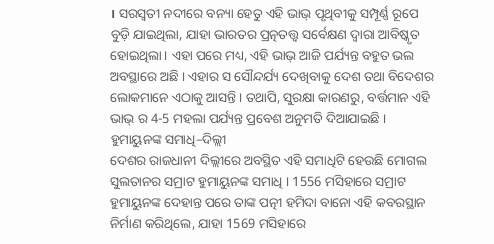। ସରସ୍ୱତୀ ନଦୀରେ ବନ୍ୟା ହେତୁ ଏହି ଭାଭ୍ ପୃଥିବୀକୁ ସମ୍ପୂର୍ଣ୍ଣ ରୂପେ ବୁଡ଼ି ଯାଇଥିଲା, ଯାହା ଭାରତର ପ୍ରତ୍ନତତ୍ତ୍ୱ ସର୍ବେକ୍ଷଣ ଦ୍ୱାରା ଆବିଷ୍କୃତ ହୋଇଥିଲା। ଏହା ପରେ ମଧ୍ୟ, ଏହି ଭାଭ୍ ଆଜି ପର୍ଯ୍ୟନ୍ତ ବହୁତ ଭଲ ଅବସ୍ଥାରେ ଅଛି । ଏହାର ସ ସୌନ୍ଦର୍ଯ୍ୟ ଦେଖିବାକୁ ଦେଶ ତଥା ବିଦେଶର ଲୋକମାନେ ଏଠାକୁ ଆସନ୍ତି । ତଥାପି, ସୁରକ୍ଷା କାରଣରୁ, ବର୍ତ୍ତମାନ ଏହି ଭାଭ୍ ର 4-5 ମହଲା ପର୍ଯ୍ୟନ୍ତ ପ୍ରବେଶ ଅନୁମତି ଦିଆଯାଇଛି ।
ହୁମାୟୁନଙ୍କ ସମାଧି–ଦିଲ୍ଲୀ
ଦେଶର ରାଜଧାନୀ ଦିଲ୍ଲୀରେ ଅବସ୍ଥିତ ଏହି ସମାଧିଟି ହେଉଛି ମୋଗଲ ସୁଲତାନର ସମ୍ରାଟ ହୁମାୟୁନଙ୍କ ସମାଧି । 1556 ମସିହାରେ ସମ୍ରାଟ ହୁମାୟୁନଙ୍କ ଦେହାନ୍ତ ପରେ ତାଙ୍କ ପତ୍ନୀ ହମିଦା ବାନୋ ଏହି କବରସ୍ଥାନ ନିର୍ମାଣ କରିଥିଲେ, ଯାହା 1569 ମସିହାରେ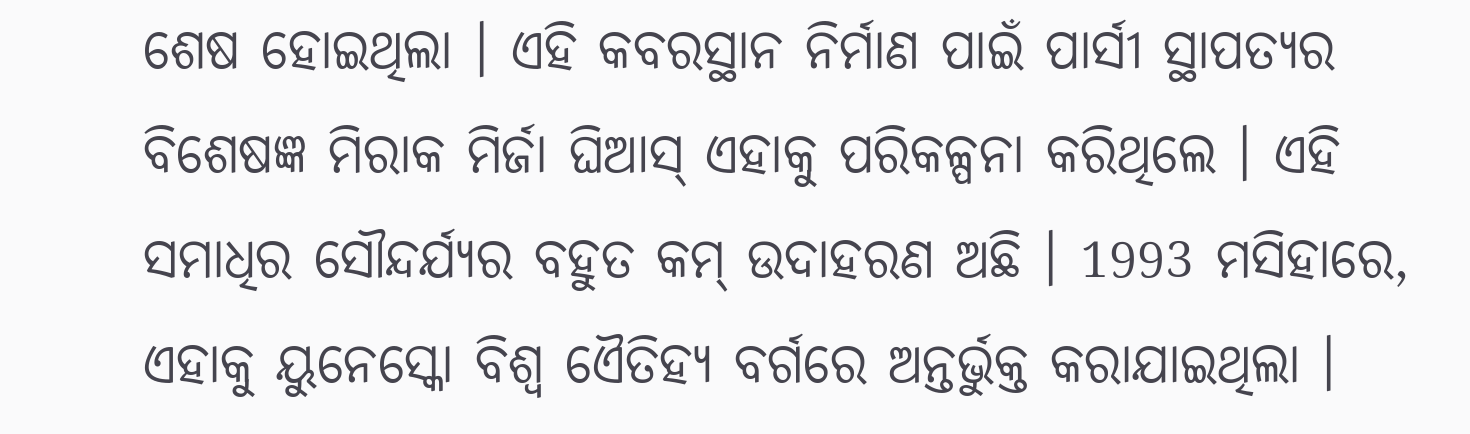ଶେଷ ହୋଇଥିଲା । ଏହି କବରସ୍ଥାନ ନିର୍ମାଣ ପାଇଁ ପାର୍ସୀ ସ୍ଥାପତ୍ୟର ବିଶେଷଜ୍ଞ ମିରାକ ମିର୍ଜା ଘିଆସ୍ ଏହାକୁ ପରିକଳ୍ପନା କରିଥିଲେ । ଏହି ସମାଧିର ସୌନ୍ଦର୍ଯ୍ୟର ବହୁତ କମ୍ ଉଦାହରଣ ଅଛି । 1993 ମସିହାରେ, ଏହାକୁ ୟୁନେସ୍କୋ ବିଶ୍ୱ ଏୈତିହ୍ୟ ବର୍ଗରେ ଅନ୍ତର୍ଭୁକ୍ତ କରାଯାଇଥିଲା ।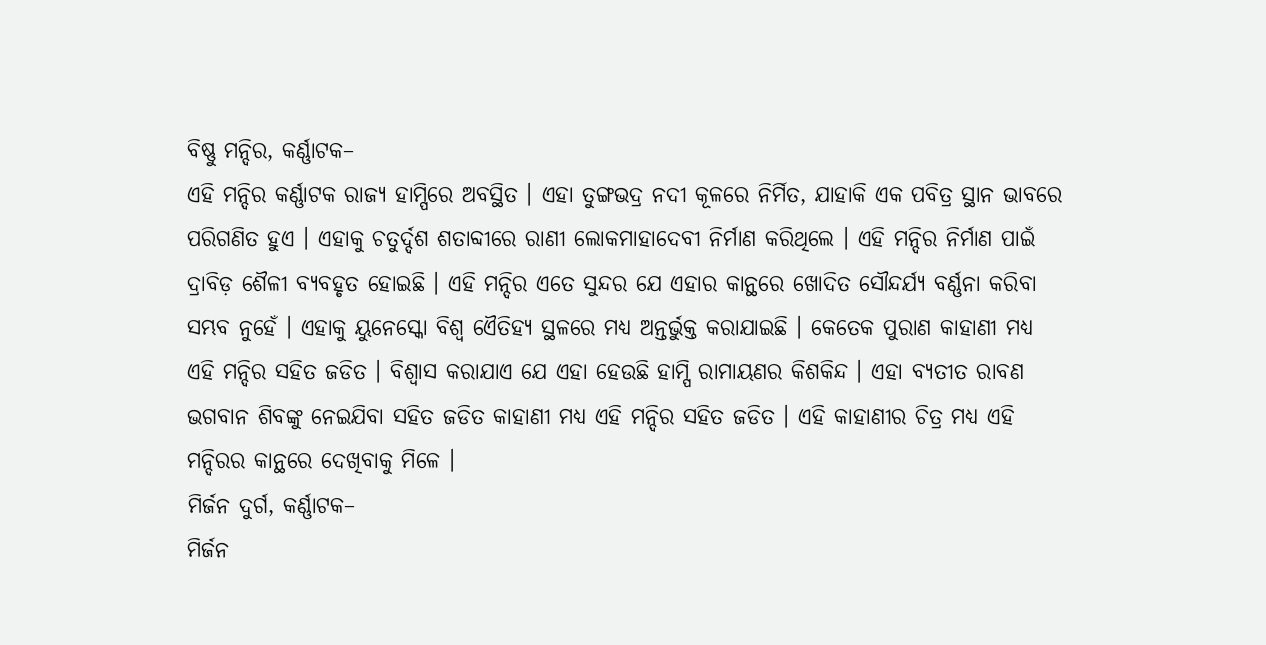ବିଷ୍ଣୁ ମନ୍ଦିର, କର୍ଣ୍ଣାଟକ–
ଏହି ମନ୍ଦିର କର୍ଣ୍ଣାଟକ ରାଜ୍ୟ ହାମ୍ପିରେ ଅବସ୍ଥିତ । ଏହା ତୁଙ୍ଗଭଦ୍ର ନଦୀ କୂଳରେ ନିର୍ମିତ, ଯାହାକି ଏକ ପବିତ୍ର ସ୍ଥାନ ଭାବରେ ପରିଗଣିତ ହୁଏ । ଏହାକୁ ଚତୁର୍ଦ୍ଦଶ ଶତାବ୍ଦୀରେ ରାଣୀ ଲୋକମାହାଦେବୀ ନିର୍ମାଣ କରିଥିଲେ । ଏହି ମନ୍ଦିର ନିର୍ମାଣ ପାଇଁ ଦ୍ରାବିଡ଼ ଶୈଳୀ ବ୍ୟବହୃତ ହୋଇଛି । ଏହି ମନ୍ଦିର ଏତେ ସୁନ୍ଦର ଯେ ଏହାର କାନ୍ଥରେ ଖୋଦିତ ସୌନ୍ଦର୍ଯ୍ୟ ବର୍ଣ୍ଣନା କରିବା ସମ୍ଭବ ନୁହେଁ । ଏହାକୁ ୟୁନେସ୍କୋ ବିଶ୍ୱ ଏୈତିହ୍ୟ ସ୍ଥଳରେ ମଧ୍ୟ ଅନ୍ତର୍ଭୁକ୍ତ କରାଯାଇଛି । କେତେକ ପୁରାଣ କାହାଣୀ ମଧ୍ୟ ଏହି ମନ୍ଦିର ସହିତ ଜଡିତ । ବିଶ୍ୱାସ କରାଯାଏ ଯେ ଏହା ହେଉଛି ହାମ୍ପି ରାମାୟଣର କିଶକିନ୍ଦ । ଏହା ବ୍ୟତୀତ ରାବଣ ଭଗବାନ ଶିବଙ୍କୁ ନେଇଯିବା ସହିତ ଜଡିତ କାହାଣୀ ମଧ୍ୟ ଏହି ମନ୍ଦିର ସହିତ ଜଡିତ । ଏହି କାହାଣୀର ଚିତ୍ର ମଧ୍ୟ ଏହି ମନ୍ଦିରର କାନ୍ଥରେ ଦେଖିବାକୁ ମିଳେ ।
ମିର୍ଜନ ଦୁର୍ଗ, କର୍ଣ୍ଣାଟକ–
ମିର୍ଜନ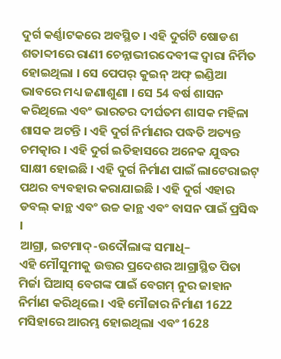ଦୁର୍ଗ କର୍ଣ୍ଣାଟକରେ ଅବସ୍ଥିତ । ଏହି ଦୁର୍ଗଟି ଷୋଡଶ ଶତାବ୍ଦୀରେ ରାଣୀ ଚେନ୍ନାଭୀରଦେବୀଙ୍କ ଦ୍ୱାରା ନିର୍ମିତ ହୋଇଥିଲା । ସେ ପେପର୍ କୁଇନ୍ ଅଫ୍ ଇଣ୍ଡିଆ ଭାବରେ ମଧ୍ୟ ଜଣାଶୁଣା । ସେ 54 ବର୍ଷ ଶାସନ କରିଥିଲେ ଏବଂ ଭାରତର ଦୀର୍ଘତମ ଶାସକ ମହିଳା ଶାସକ ଅଟନ୍ତି । ଏହି ଦୁର୍ଗ ନିର୍ମାଣର ପଦ୍ଧତି ଅତ୍ୟନ୍ତ ଚମତ୍କାର । ଏହି ଦୁର୍ଗ ଇତିହାସରେ ଅନେକ ଯୁଦ୍ଧର ସାକ୍ଷୀ ହୋଇଛି । ଏହି ଦୁର୍ଗ ନିର୍ମାଣ ପାଇଁ ଲାଟେରାଇଟ୍ ପଥର ବ୍ୟବହାର କରାଯାଇଛି । ଏହି ଦୁର୍ଗ ଏହାର ଡବଲ୍ କାନ୍ଥ ଏବଂ ଉଚ୍ଚ କାନ୍ଥ ଏବଂ ବାସନ ପାଇଁ ପ୍ରସିଦ୍ଧ ।
ଆଗ୍ରା, ଇଟମାଦ୍-ଉଦୌଲାଙ୍କ ସମାଧି–
ଏହି ମୌସୁମୀକୁ ଉତ୍ତର ପ୍ରଦେଶର ଆଗ୍ରାସ୍ଥିତ ପିତା ମିର୍ଜା ଘିଆସ୍ ବେଗଙ୍କ ପାଇଁ ବେଗମ୍ ନୁର ଜାହାନ ନିର୍ମାଣ କରିଥିଲେ । ଏହି ମୌଜାର ନିର୍ମାଣ 1622 ମସିହାରେ ଆରମ୍ଭ ହୋଇଥିଲା ଏବଂ 1628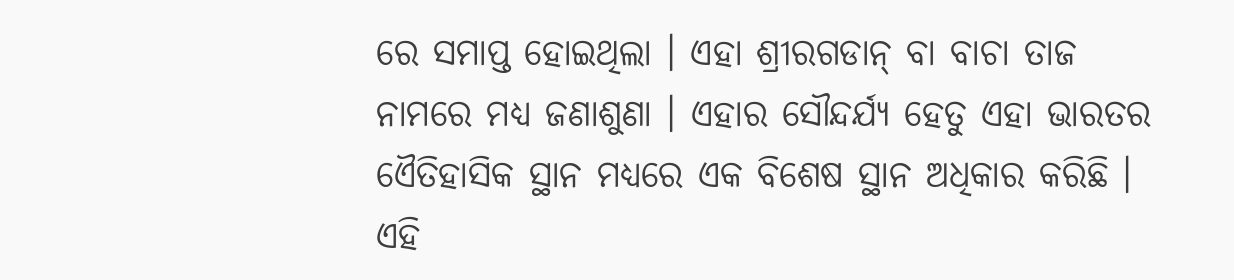ରେ ସମାପ୍ତ ହୋଇଥିଲା । ଏହା ଶ୍ରୀରଗଡାନ୍ ବା ବାଚା ତାଜ ନାମରେ ମଧ୍ୟ ଜଣାଶୁଣା । ଏହାର ସୌନ୍ଦର୍ଯ୍ୟ ହେତୁ ଏହା ଭାରତର ଏୈତିହାସିକ ସ୍ଥାନ ମଧ୍ୟରେ ଏକ ବିଶେଷ ସ୍ଥାନ ଅଧିକାର କରିଛି । ଏହି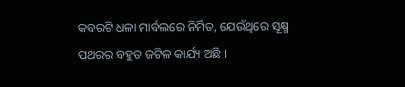କବରଟି ଧଳା ମାର୍ବଲରେ ନିର୍ମିତ, ଯେଉଁଥିରେ ସୂକ୍ଷ୍ମ ପଥରର ବହୁତ ଜଟିଳ କାର୍ଯ୍ୟ ଅଛି ।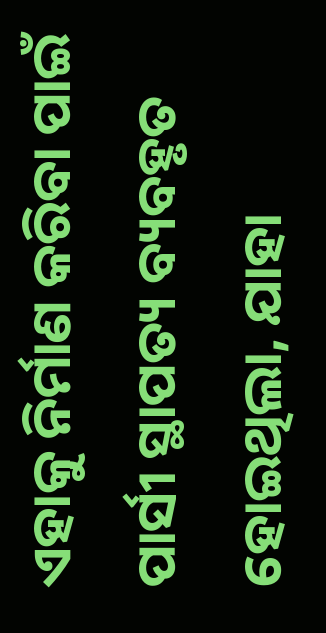ଏହାକୁ ନିର୍ମାଣ କରିବା ପାଇଁ ପାର୍ସୀ ସ୍ଥାପତ୍ୟ ବ୍ୟବହୃତ ହୋଇଥିଲା, ଯାହା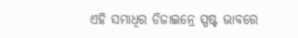ଏହି ସମାଧିର ଡିଜାଇନ୍ରେ ସ୍ପଷ୍ଟ ଭାବରେ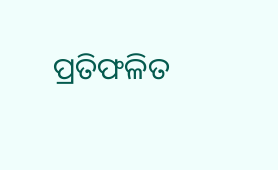ପ୍ରତିଫଳିତ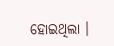ହୋଇଥିଲା ।